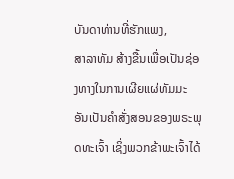ບັນດາທ່ານທີ່ຮັກແພງ,
ສາລາທັມ ສ້າງຂື້ນເພື່ອເປັນຊ່ອງທາງໃນການເຜີຍແຜ່ທັມມະ ອັນເປັນຄຳສັ່ງສອນຂອງພຣະພຸດທະເຈົ້າ ເຊິ່ງພວກຂ້າພະເຈົ້າໄດ້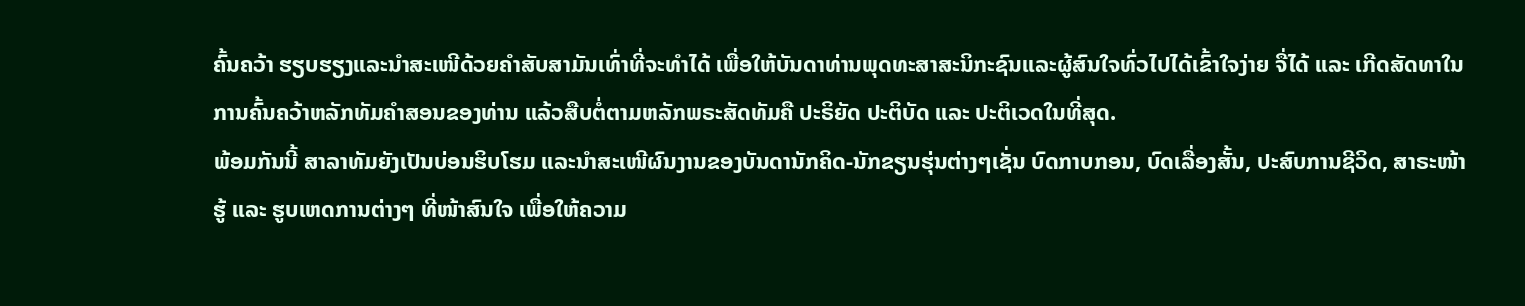ຄົ້ນຄວ້າ ຮຽບຮຽງແລະນຳສະເໜີດ້ວຍຄຳສັບສາມັນເທົ່າທີ່ຈະທຳໄດ້ ເພື່ອໃຫ້ບັນດາທ່ານພຸດທະສາສະນິກະຊົນແລະຜູ້ສົນໃຈທົ່ວໄປໄດ້ເຂົ້າໃຈງ່າຍ ຈື່ໄດ້ ແລະ ເກີດສັດທາໃນການຄົ້ນຄວ້າຫລັກທັມຄຳສອນຂອງທ່ານ ແລ້ວສືບຕໍ່ຕາມຫລັກພຣະສັດທັມຄື ປະຣິຍັດ ປະຕິບັດ ແລະ ປະຕິເວດໃນທີ່ສຸດ.
ພ້ອມກັນນີ້ ສາລາທັມຍັງເປັນບ່ອນຮິບໂຮມ ແລະນຳສະເໜີຜົນງານຂອງບັນດານັກຄິດ-ນັກຂຽນຮຸ່ນຕ່າງໆເຊັ່ນ ບົດກາບກອນ, ບົດເລື່ອງສັ້ນ, ປະສົບການຊີວິດ, ສາຣະໜ້າຮູ້ ແລະ ຮູບເຫດການຕ່າງໆ ທີ່ໜ້າສົນໃຈ ເພື່ອໃຫ້ຄວາມ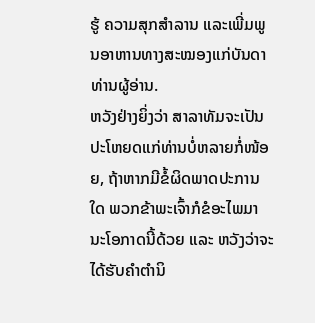ຮູ້ ຄວາມສຸກສຳລານ ແລະເພີ່ມພູນອາຫານທາງສະໝອງແກ່ບັນດາທ່ານຜູ້ອ່ານ.
ຫວັງຢ່າງຍິ່ງວ່າ ສາລາທັມຈະເປັນປະໂຫຍດແກ່ທ່ານບໍ່ຫລາຍກໍ່ໜ້ອຍ, ຖ້າຫາກມີຂໍ້ຜິດພາດປະການໃດ ພວກຂ້າພະເຈົ້າກໍຂໍອະໄພມານະໂອກາດນີ້ດ້ວຍ ແລະ ຫວັງວ່າຈະໄດ້ຮັບຄຳຕຳນິ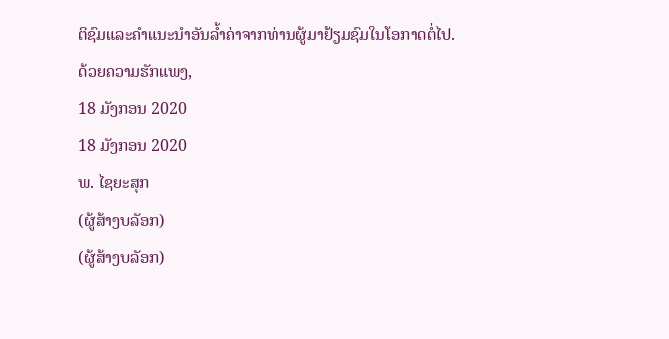ຕິຊົມແລະຄຳແນະນຳອັນລ້ຳຄ່າຈາກທ່ານຜູ້ມາຢ້ຽມຊົມໃນໂອກາດຕໍ່ໄປ.
ດ້ວຍຄວາມຮັກແພງ,
18 ມັງກອນ 2020
18 ມັງກອນ 2020
ພ. ໄຊຍະສຸກ
(ຜູ້ສ້າງບລັອກ)
(ຜູ້ສ້າງບລັອກ)